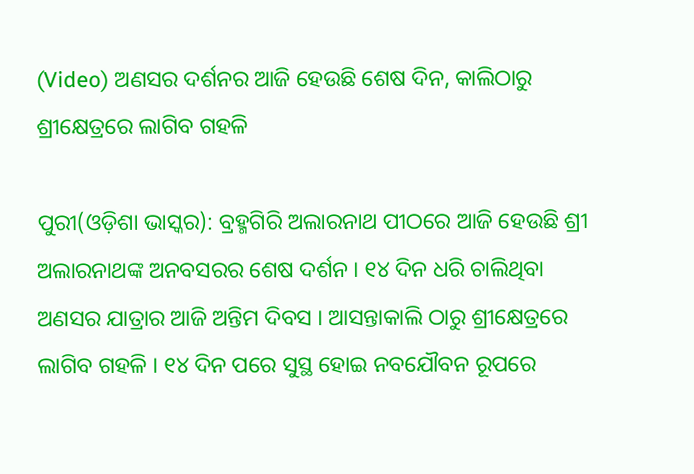(Video) ଅଣସର ଦର୍ଶନର ଆଜି ହେଉଛି ଶେଷ ଦିନ, କାଲିଠାରୁ ଶ୍ରୀକ୍ଷେତ୍ରରେ ଲାଗିବ ଗହଳି

ପୁରୀ(ଓଡ଼ିଶା ଭାସ୍କର): ବ୍ରହ୍ମଗିରି ଅଲାରନାଥ ପୀଠରେ ଆଜି ହେଉଛି ଶ୍ରୀ ଅଲାରନାଥଙ୍କ ଅନବସରର ଶେଷ ଦର୍ଶନ । ୧୪ ଦିନ ଧରି ଚାଲିଥିବା ଅଣସର ଯାତ୍ରାର ଆଜି ଅନ୍ତିମ ଦିବସ । ଆସନ୍ତାକାଲି ଠାରୁ ଶ୍ରୀକ୍ଷେତ୍ରରେ ଲାଗିବ ଗହଳି । ୧୪ ଦିନ ପରେ ସୁସ୍ଥ ହୋଇ ନବଯୌବନ ରୂପରେ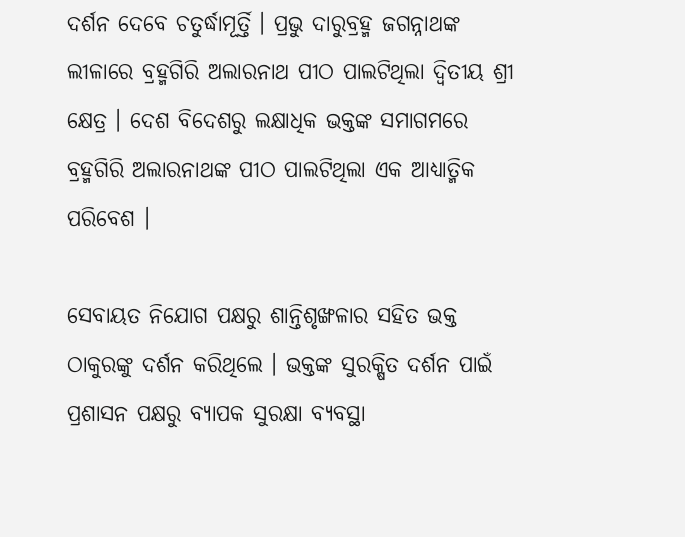ଦର୍ଶନ ଦେବେ ଚତୁର୍ଦ୍ଧାମୂର୍ତ୍ତି । ପ୍ରଭୁ ଦାରୁବ୍ରହ୍ମ ଜଗନ୍ନାଥଙ୍କ ଲୀଳାରେ ବ୍ରହ୍ମଗିରି ଅଲାରନାଥ ପୀଠ ପାଲଟିଥିଲା ଦ୍ୱିତୀୟ ଶ୍ରୀ କ୍ଷେତ୍ର । ଦେଶ ବିଦେଶରୁ ଲକ୍ଷାଧିକ ଭକ୍ତଙ୍କ ସମାଗମରେ ବ୍ରହ୍ମଗିରି ଅଲାରନାଥଙ୍କ ପୀଠ ପାଲଟିଥିଲା ଏକ ଆଧ୍ୟାତ୍ମିକ ପରିବେଶ ।

ସେବାୟତ ନିଯୋଗ ପକ୍ଷରୁ ଶାନ୍ତିଶୃଙ୍ଖଳାର ସହିତ ଭକ୍ତ ଠାକୁରଙ୍କୁ ଦର୍ଶନ କରିଥିଲେ । ଭକ୍ତଙ୍କ ସୁରକ୍ଷିତ ଦର୍ଶନ ପାଇଁ ପ୍ରଶାସନ ପକ୍ଷରୁ ବ୍ୟାପକ ସୁରକ୍ଷା ବ୍ୟବସ୍ଥା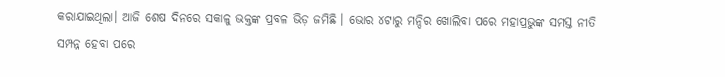କରାଯାଇଥିଲା। ଆଜି ଶେଷ ଦିନରେ ସକାଳୁ ଭକ୍ତଙ୍କ ପ୍ରବଳ ଭିଡ଼ ଜମିଛି । ଭୋର ୪ଟାରୁ ମନ୍ଦିର ଖୋଲିବା ପରେ ମହାପ୍ରଭୁଙ୍କ ସମସ୍ତ ନୀତି ସମ୍ପନ୍ନ ହେବା ପରେ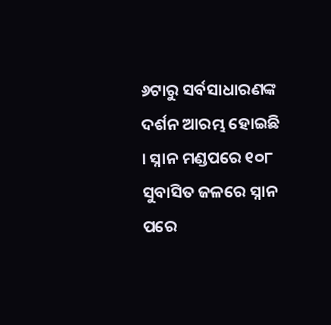୬ଟାରୁ ସର୍ବସାଧାରଣଙ୍କ ଦର୍ଶନ ଆରମ୍ଭ ହୋଇଛି । ସ୍ନାନ ମଣ୍ଡପରେ ୧୦୮ ସୁବାସିତ ଜଳରେ ସ୍ନାନ ପରେ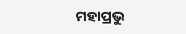ମହାପ୍ରଭୁ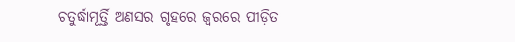ଚତୁର୍ଦ୍ଧାମୂର୍ତ୍ତି ଅଣସର ଗୃହରେ ଜ୍ଵରରେ ପୀଡ଼ିତ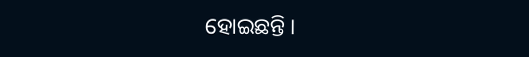ହୋଇଛନ୍ତି ।